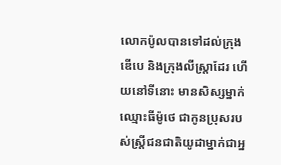លោកប៉ូលបានទៅដល់ក្រុងឌើបេ និងក្រុងលីស្ដ្រាដែរ ហើយនៅទីនោះ មានសិស្សម្នាក់ឈ្មោះធីម៉ូថេ ជាកូនប្រុសរបស់ស្ដ្រីជនជាតិយូដាម្នាក់ជាអ្ន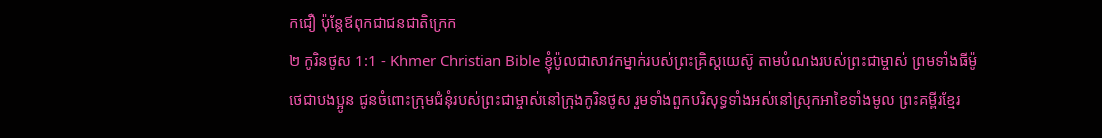កជឿ ប៉ុន្ដែឪពុកជាជនជាតិក្រេក
២ កូរិនថូស 1:1 - Khmer Christian Bible ខ្ញុំប៉ូលជាសាវកម្នាក់របស់ព្រះគ្រិស្ដយេស៊ូ តាមបំណងរបស់ព្រះជាម្ចាស់ ព្រមទាំងធីម៉ូថេជាបងប្អូន ជូនចំពោះក្រុមជំនុំរបស់ព្រះជាម្ចាស់នៅក្រុងកូរិនថូស រួមទាំងពួកបរិសុទ្ធទាំងអស់នៅស្រុកអាខៃទាំងមូល ព្រះគម្ពីរខ្មែរ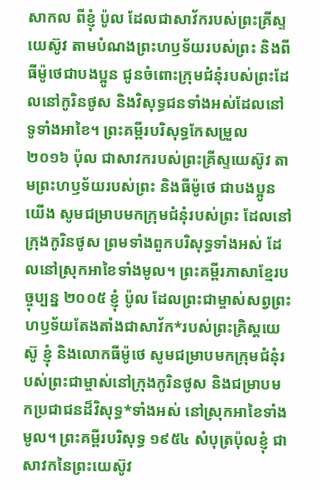សាកល ពីខ្ញុំ ប៉ូល ដែលជាសាវ័ករបស់ព្រះគ្រីស្ទយេស៊ូវ តាមបំណងព្រះហឫទ័យរបស់ព្រះ និងពីធីម៉ូថេជាបងប្អូន ជូនចំពោះក្រុមជំនុំរបស់ព្រះដែលនៅកូរិនថូស និងវិសុទ្ធជនទាំងអស់ដែលនៅទូទាំងអាខៃ។ ព្រះគម្ពីរបរិសុទ្ធកែសម្រួល ២០១៦ ប៉ុល ជាសាវករបស់ព្រះគ្រីស្ទយេស៊ូវ តាមព្រះហឫទ័យរបស់ព្រះ និងធីម៉ូថេ ជាបងប្អូនយើង សូមជម្រាបមកក្រុមជំនុំរបស់ព្រះ ដែលនៅក្រុងកូរិនថូស ព្រមទាំងពួកបរិសុទ្ធទាំងអស់ ដែលនៅស្រុកអាខៃទាំងមូល។ ព្រះគម្ពីរភាសាខ្មែរបច្ចុប្បន្ន ២០០៥ ខ្ញុំ ប៉ូល ដែលព្រះជាម្ចាស់សព្វព្រះហឫទ័យតែងតាំងជាសាវ័ក*របស់ព្រះគ្រិស្តយេស៊ូ ខ្ញុំ និងលោកធីម៉ូថេ សូមជម្រាបមកក្រុមជំនុំរបស់ព្រះជាម្ចាស់នៅក្រុងកូរិនថូស និងជម្រាបមកប្រជាជនដ៏វិសុទ្ធ*ទាំងអស់ នៅស្រុកអាខៃទាំងមូល។ ព្រះគម្ពីរបរិសុទ្ធ ១៩៥៤ សំបុត្រប៉ុលខ្ញុំ ជាសាវកនៃព្រះយេស៊ូវ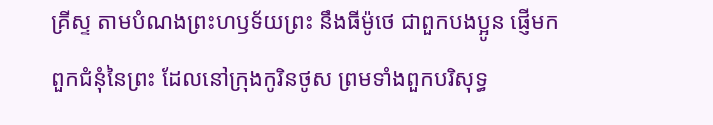គ្រីស្ទ តាមបំណងព្រះហឫទ័យព្រះ នឹងធីម៉ូថេ ជាពួកបងប្អូន ផ្ញើមកពួកជំនុំនៃព្រះ ដែលនៅក្រុងកូរិនថូស ព្រមទាំងពួកបរិសុទ្ធ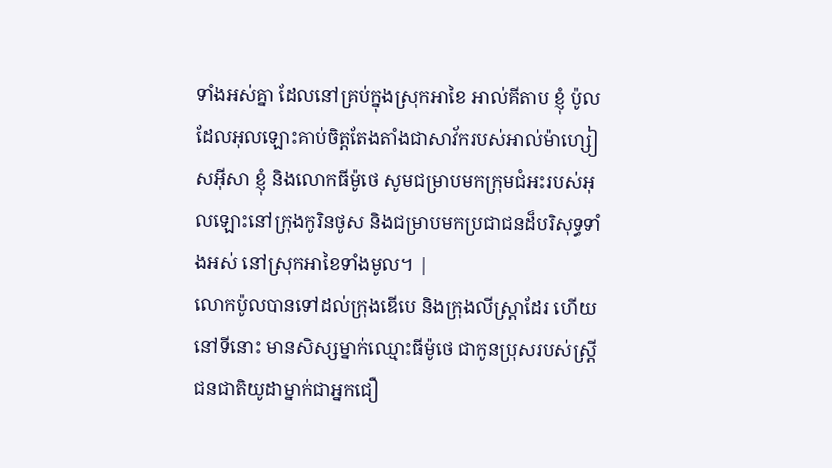ទាំងអស់គ្នា ដែលនៅគ្រប់ក្នុងស្រុកអាខៃ អាល់គីតាប ខ្ញុំ ប៉ូល ដែលអុលឡោះគាប់ចិត្តតែងតាំងជាសាវ័ករបស់អាល់ម៉ាហ្សៀសអ៊ីសា ខ្ញុំ និងលោកធីម៉ូថេ សូមជម្រាបមកក្រុមជំអះរបស់អុលឡោះនៅក្រុងកូរិនថូស និងជម្រាបមកប្រជាជនដ៏បរិសុទ្ធទាំងអស់ នៅស្រុកអាខៃទាំងមូល។ |
លោកប៉ូលបានទៅដល់ក្រុងឌើបេ និងក្រុងលីស្ដ្រាដែរ ហើយនៅទីនោះ មានសិស្សម្នាក់ឈ្មោះធីម៉ូថេ ជាកូនប្រុសរបស់ស្ដ្រីជនជាតិយូដាម្នាក់ជាអ្នកជឿ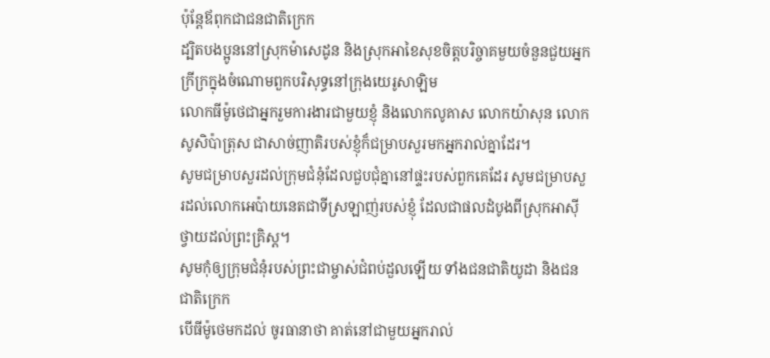ប៉ុន្ដែឪពុកជាជនជាតិក្រេក
ដ្បិតបងប្អូននៅស្រុកម៉ាសេដូន និងស្រុកអាខៃសុខចិត្ដបរិច្ចាគមួយចំនួនជួយអ្នកក្រីក្រក្នុងចំណោមពួកបរិសុទ្ធនៅក្រុងយេរូសាឡិម
លោកធីម៉ូថេជាអ្នករួមការងារជាមួយខ្ញុំ និងលោកលូគាស លោកយ៉ាសុន លោកសូសិប៉ាត្រុស ជាសាច់ញាតិរបស់ខ្ញុំក៏ជម្រាបសួរមកអ្នករាល់គ្នាដែរ។
សូមជម្រាបសួរដល់ក្រុមជំនុំដែលជួបជុំគ្នានៅផ្ទះរបស់ពួកគេដែរ សូមជម្រាបសួរដល់លោកអេប៉ាយនេតជាទីស្រឡាញ់របស់ខ្ញុំ ដែលជាផលដំបូងពីស្រុកអាស៊ីថ្វាយដល់ព្រះគ្រិស្ដ។
សូមកុំឲ្យក្រុមជំនុំរបស់ព្រះជាម្ចាស់ជំពប់ដួលឡើយ ទាំងជនជាតិយូដា និងជនជាតិក្រេក
បើធីម៉ូថេមកដល់ ចូរធានាថា គាត់នៅជាមួយអ្នករាល់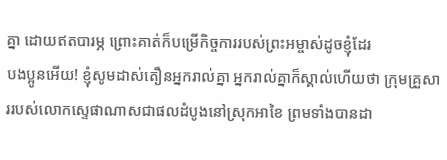គ្នា ដោយឥតបារម្ភ ព្រោះគាត់ក៏បម្រើកិច្ចការរបស់ព្រះអម្ចាស់ដូចខ្ញុំដែរ
បងប្អូនអើយ! ខ្ញុំសូមដាស់តឿនអ្នករាល់គ្នា អ្នករាល់គ្នាក៏ស្គាល់ហើយថា ក្រុមគ្រួសាររបស់លោកស្ទេផាណាសជាផលដំបូងនៅស្រុកអាខៃ ព្រមទាំងបានដា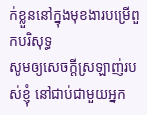ក់ខ្លួននៅក្នុងមុខងារបម្រើពួកបរិសុទ្ធ
សូមឲ្យសេចក្ដីស្រឡាញ់របស់ខ្ញុំ នៅជាប់ជាមួយអ្នក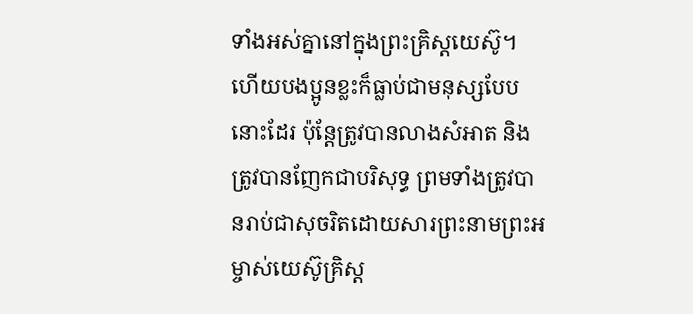ទាំងអស់គ្នានៅក្នុងព្រះគ្រិស្ដយេស៊ូ។
ហើយបងប្អូនខ្លះក៏ធ្លាប់ជាមនុស្សបែបនោះដែរ ប៉ុន្ដែត្រូវបានលាងសំអាត និងត្រូវបានញែកជាបរិសុទ្ធ ព្រមទាំងត្រូវបានរាប់ជាសុចរិតដោយសារព្រះនាមព្រះអម្ចាស់យេស៊ូគ្រិស្ដ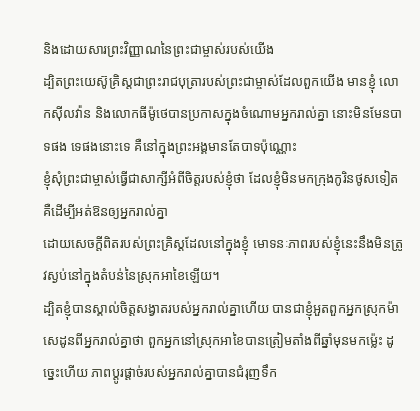និងដោយសារព្រះវិញ្ញាណនៃព្រះជាម្ចាស់របស់យើង
ដ្បិតព្រះយេស៊ូគ្រិស្ដជាព្រះរាជបុត្រារបស់ព្រះជាម្ចាស់ដែលពួកយើង មានខ្ញុំ លោកស៊ីលវ៉ាន និងលោកធីម៉ូថេបានប្រកាសក្នុងចំណោមអ្នករាល់គ្នា នោះមិនមែនបាទផង ទេផងនោះទេ គឺនៅក្នុងព្រះអង្គមានតែបាទប៉ុណ្ណោះ
ខ្ញុំសុំព្រះជាម្ចាស់ធ្វើជាសាក្សីអំពីចិត្ដរបស់ខ្ញុំថា ដែលខ្ញុំមិនមកក្រុងកូរិនថូសទៀត គឺដើម្បីអត់ឱនឲ្យអ្នករាល់គ្នា
ដោយសេចក្ដីពិតរបស់ព្រះគ្រិស្ដដែលនៅក្នុងខ្ញុំ មោទនៈភាពរបស់ខ្ញុំនេះនឹងមិនត្រូវស្ងប់នៅក្នុងតំបន់នៃស្រុកអាខៃឡើយ។
ដ្បិតខ្ញុំបានស្គាល់ចិត្ដសង្វាតរបស់អ្នករាល់គ្នាហើយ បានជាខ្ញុំអួតពួកអ្នកស្រុកម៉ាសេដូនពីអ្នករាល់គ្នាថា ពួកអ្នកនៅស្រុកអាខៃបានត្រៀមតាំងពីឆ្នាំមុនមកម្ល៉េះ ដូច្នេះហើយ ភាពប្ដូរផ្ដាច់របស់អ្នករាល់គ្នាបានជំរុញទឹក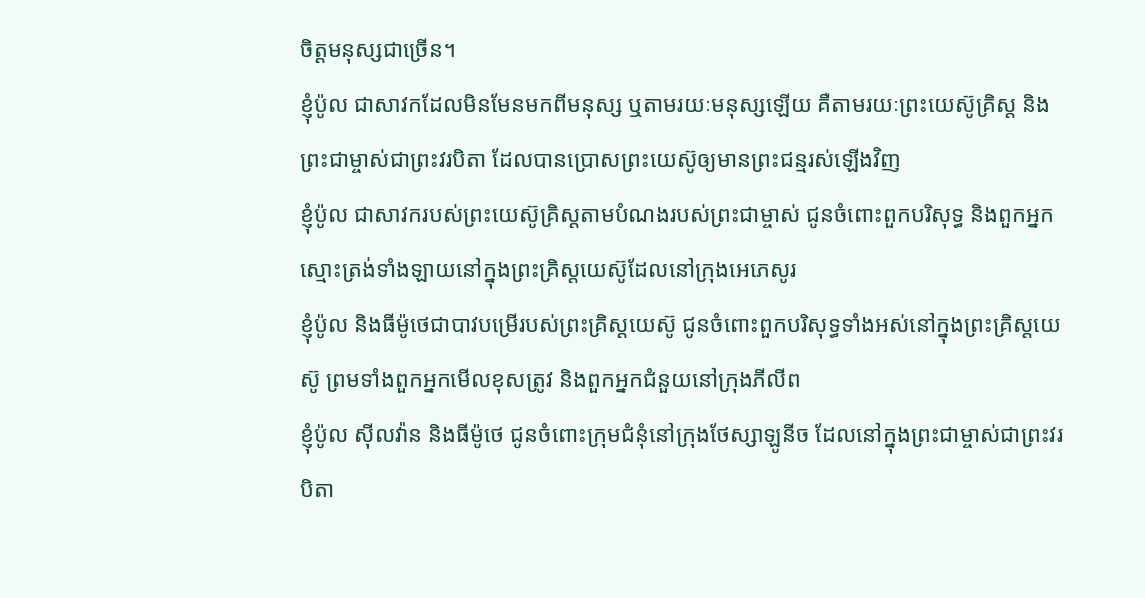ចិត្ដមនុស្សជាច្រើន។
ខ្ញុំប៉ូល ជាសាវកដែលមិនមែនមកពីមនុស្ស ឬតាមរយៈមនុស្សឡើយ គឺតាមរយៈព្រះយេស៊ូគ្រិស្ត និងព្រះជាម្ចាស់ជាព្រះវរបិតា ដែលបានប្រោសព្រះយេស៊ូឲ្យមានព្រះជន្មរស់ឡើងវិញ
ខ្ញុំប៉ូល ជាសាវករបស់ព្រះយេស៊ូគ្រិស្ដតាមបំណងរបស់ព្រះជាម្ចាស់ ជូនចំពោះពួកបរិសុទ្ធ និងពួកអ្នកស្មោះត្រង់ទាំងឡាយនៅក្នុងព្រះគ្រិស្ដយេស៊ូដែលនៅក្រុងអេភេសូរ
ខ្ញុំប៉ូល និងធីម៉ូថេជាបាវបម្រើរបស់ព្រះគ្រិស្ដយេស៊ូ ជូនចំពោះពួកបរិសុទ្ធទាំងអស់នៅក្នុងព្រះគ្រិស្ដយេស៊ូ ព្រមទាំងពួកអ្នកមើលខុសត្រូវ និងពួកអ្នកជំនួយនៅក្រុងភីលីព
ខ្ញុំប៉ូល ស៊ីលវ៉ាន និងធីម៉ូថេ ជូនចំពោះក្រុមជំនុំនៅក្រុងថែស្សាឡូនីច ដែលនៅក្នុងព្រះជាម្ចាស់ជាព្រះវរបិតា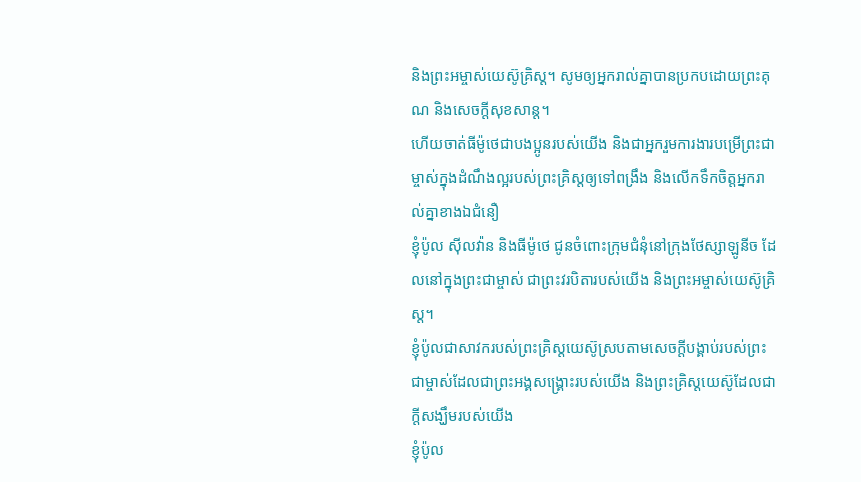និងព្រះអម្ចាស់យេស៊ូគ្រិស្ដ។ សូមឲ្យអ្នករាល់គ្នាបានប្រកបដោយព្រះគុណ និងសេចក្ដីសុខសាន្ដ។
ហើយចាត់ធីម៉ូថេជាបងប្អូនរបស់យើង និងជាអ្នករួមការងារបម្រើព្រះជាម្ចាស់ក្នុងដំណឹងល្អរបស់ព្រះគ្រិស្ដឲ្យទៅពង្រឹង និងលើកទឹកចិត្តអ្នករាល់គ្នាខាងឯជំនឿ
ខ្ញុំប៉ូល ស៊ីលវ៉ាន និងធីម៉ូថេ ជូនចំពោះក្រុមជំនុំនៅក្រុងថែស្សាឡូនីច ដែលនៅក្នុងព្រះជាម្ចាស់ ជាព្រះវរបិតារបស់យើង និងព្រះអម្ចាស់យេស៊ូគ្រិស្ដ។
ខ្ញុំប៉ូលជាសាវករបស់ព្រះគ្រិស្ដយេស៊ូស្របតាមសេចក្ដីបង្គាប់របស់ព្រះជាម្ចាស់ដែលជាព្រះអង្គសង្គ្រោះរបស់យើង និងព្រះគ្រិស្ដយេស៊ូដែលជាក្ដីសង្ឃឹមរបស់យើង
ខ្ញុំប៉ូល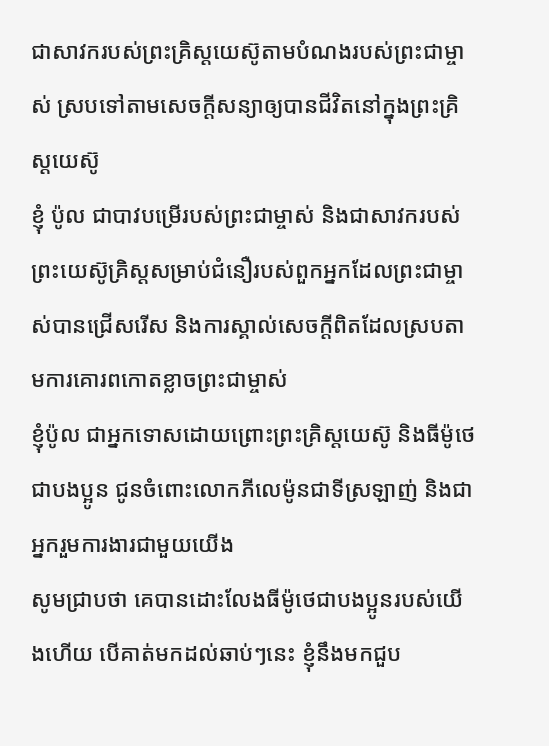ជាសាវករបស់ព្រះគ្រិស្ដយេស៊ូតាមបំណងរបស់ព្រះជាម្ចាស់ ស្របទៅតាមសេចក្ដីសន្យាឲ្យបានជីវិតនៅក្នុងព្រះគ្រិស្ដយេស៊ូ
ខ្ញុំ ប៉ូល ជាបាវបម្រើរបស់ព្រះជាម្ចាស់ និងជាសាវករបស់ព្រះយេស៊ូគ្រិស្ដសម្រាប់ជំនឿរបស់ពួកអ្នកដែលព្រះជាម្ចាស់បានជ្រើសរើស និងការស្គាល់សេចក្ដីពិតដែលស្របតាមការគោរពកោតខ្លាចព្រះជាម្ចាស់
ខ្ញុំប៉ូល ជាអ្នកទោសដោយព្រោះព្រះគ្រិស្ដយេស៊ូ និងធីម៉ូថេជាបងប្អូន ជូនចំពោះលោកភីលេម៉ូនជាទីស្រឡាញ់ និងជាអ្នករួមការងារជាមួយយើង
សូមជ្រាបថា គេបានដោះលែងធីម៉ូថេជាបងប្អូនរបស់យើងហើយ បើគាត់មកដល់ឆាប់ៗនេះ ខ្ញុំនឹងមកជួប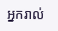អ្នករាល់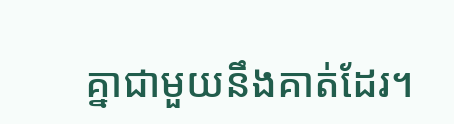គ្នាជាមួយនឹងគាត់ដែរ។